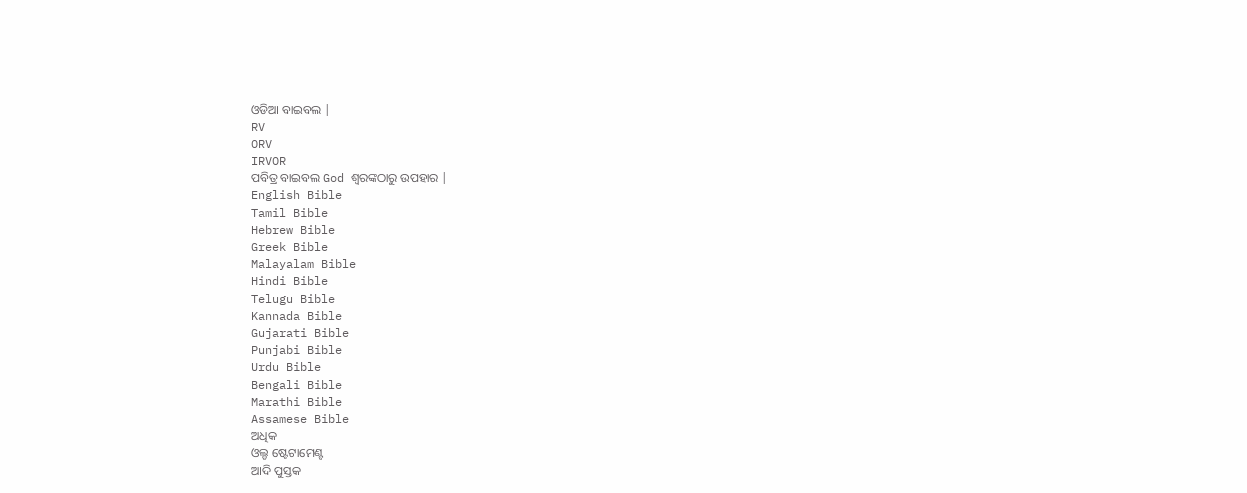ଓଡିଆ ବାଇବଲ |
RV
ORV
IRVOR
ପବିତ୍ର ବାଇବଲ God ଶ୍ବରଙ୍କଠାରୁ ଉପହାର |
English Bible
Tamil Bible
Hebrew Bible
Greek Bible
Malayalam Bible
Hindi Bible
Telugu Bible
Kannada Bible
Gujarati Bible
Punjabi Bible
Urdu Bible
Bengali Bible
Marathi Bible
Assamese Bible
ଅଧିକ
ଓଲ୍ଡ ଷ୍ଟେଟାମେଣ୍ଟ
ଆଦି ପୁସ୍ତକ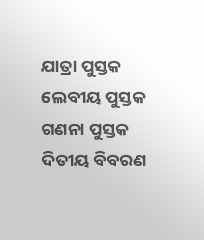ଯାତ୍ରା ପୁସ୍ତକ
ଲେବୀୟ ପୁସ୍ତକ
ଗଣନା ପୁସ୍ତକ
ଦିତୀୟ ବିବରଣ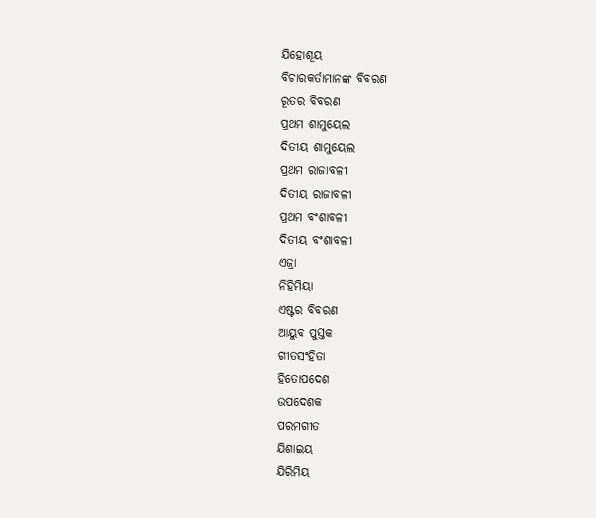ଯିହୋଶୂୟ
ବିଚାରକର୍ତାମାନଙ୍କ ବିବରଣ
ରୂତର ବିବରଣ
ପ୍ରଥମ ଶାମୁୟେଲ
ଦିତୀୟ ଶାମୁୟେଲ
ପ୍ରଥମ ରାଜାବଳୀ
ଦିତୀୟ ରାଜାବଳୀ
ପ୍ରଥମ ବଂଶାବଳୀ
ଦିତୀୟ ବଂଶାବଳୀ
ଏଜ୍ରା
ନିହିମିୟା
ଏଷ୍ଟର ବିବରଣ
ଆୟୁବ ପୁସ୍ତକ
ଗୀତସଂହିତା
ହିତୋପଦେଶ
ଉପଦେଶକ
ପରମଗୀତ
ଯିଶାଇୟ
ଯିରିମିୟ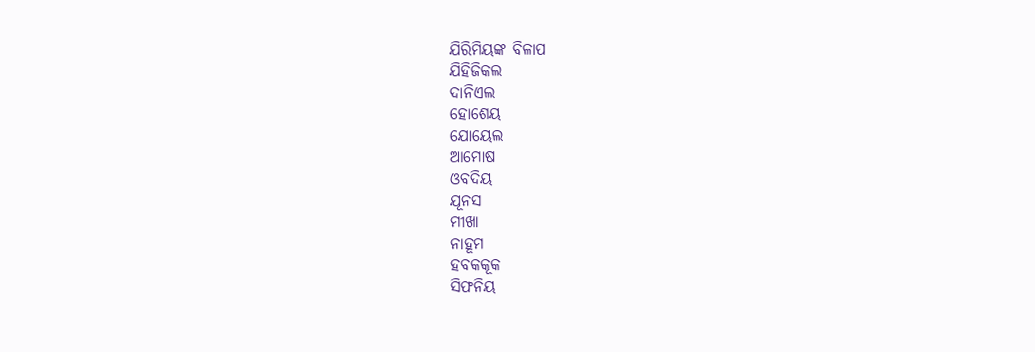ଯିରିମିୟଙ୍କ ବିଳାପ
ଯିହିଜିକଲ
ଦାନିଏଲ
ହୋଶେୟ
ଯୋୟେଲ
ଆମୋଷ
ଓବଦିୟ
ଯୂନସ
ମୀଖା
ନାହୂମ
ହବକକୂକ
ସିଫନିୟ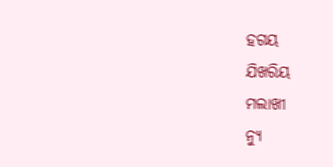ହଗୟ
ଯିଖରିୟ
ମଲାଖୀ
ନ୍ୟୁ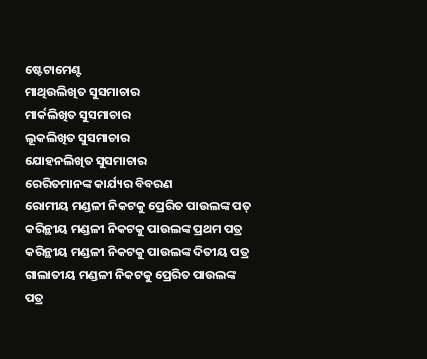ଷ୍ଟେଟାମେଣ୍ଟ
ମାଥିଉଲିଖିତ ସୁସମାଚାର
ମାର୍କଲିଖିତ ସୁସମାଚାର
ଲୂକଲିଖିତ ସୁସମାଚାର
ଯୋହନଲିଖିତ ସୁସମାଚାର
ରେରିତମାନଙ୍କ କାର୍ଯ୍ୟର ବିବରଣ
ରୋମୀୟ ମଣ୍ଡଳୀ ନିକଟକୁ ପ୍ରେରିତ ପାଉଲଙ୍କ ପତ୍
କରିନ୍ଥୀୟ ମଣ୍ଡଳୀ ନିକଟକୁ ପାଉଲଙ୍କ ପ୍ରଥମ ପତ୍ର
କରିନ୍ଥୀୟ ମଣ୍ଡଳୀ ନିକଟକୁ ପାଉଲଙ୍କ ଦିତୀୟ ପତ୍ର
ଗାଲାତୀୟ ମଣ୍ଡଳୀ ନିକଟକୁ ପ୍ରେରିତ ପାଉଲଙ୍କ ପତ୍ର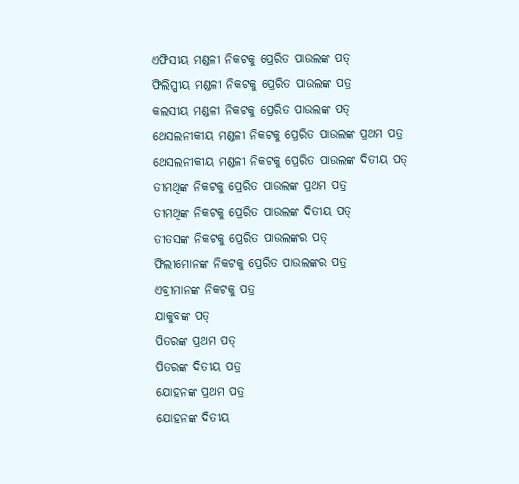ଏଫିସୀୟ ମଣ୍ଡଳୀ ନିକଟକୁ ପ୍ରେରିତ ପାଉଲଙ୍କ ପତ୍
ଫିଲିପ୍ପୀୟ ମଣ୍ଡଳୀ ନିକଟକୁ ପ୍ରେରିତ ପାଉଲଙ୍କ ପତ୍ର
କଲସୀୟ ମଣ୍ଡଳୀ ନିକଟକୁ ପ୍ରେରିତ ପାଉଲଙ୍କ ପତ୍
ଥେସଲନୀକୀୟ ମଣ୍ଡଳୀ ନିକଟକୁ ପ୍ରେରିତ ପାଉଲଙ୍କ ପ୍ରଥମ ପତ୍ର
ଥେସଲନୀକୀୟ ମଣ୍ଡଳୀ ନିକଟକୁ ପ୍ରେରିତ ପାଉଲଙ୍କ ଦିତୀୟ ପତ୍
ତୀମଥିଙ୍କ ନିକଟକୁ ପ୍ରେରିତ ପାଉଲଙ୍କ ପ୍ରଥମ ପତ୍ର
ତୀମଥିଙ୍କ ନିକଟକୁ ପ୍ରେରିତ ପାଉଲଙ୍କ ଦିତୀୟ ପତ୍
ତୀତସଙ୍କ ନିକଟକୁ ପ୍ରେରିତ ପାଉଲଙ୍କର ପତ୍
ଫିଲୀମୋନଙ୍କ ନିକଟକୁ ପ୍ରେରିତ ପାଉଲଙ୍କର ପତ୍ର
ଏବ୍ରୀମାନଙ୍କ ନିକଟକୁ ପତ୍ର
ଯାକୁବଙ୍କ ପତ୍
ପିତରଙ୍କ ପ୍ରଥମ ପତ୍
ପିତରଙ୍କ ଦିତୀୟ ପତ୍ର
ଯୋହନଙ୍କ ପ୍ରଥମ ପତ୍ର
ଯୋହନଙ୍କ ଦିତୀୟ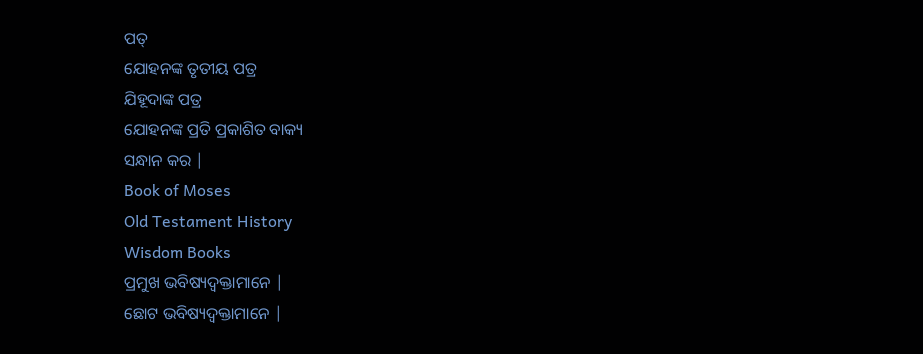ପତ୍
ଯୋହନଙ୍କ ତୃତୀୟ ପତ୍ର
ଯିହୂଦାଙ୍କ ପତ୍ର
ଯୋହନଙ୍କ ପ୍ରତି ପ୍ରକାଶିତ ବାକ୍ୟ
ସନ୍ଧାନ କର |
Book of Moses
Old Testament History
Wisdom Books
ପ୍ରମୁଖ ଭବିଷ୍ୟଦ୍ବକ୍ତାମାନେ |
ଛୋଟ ଭବିଷ୍ୟଦ୍ବକ୍ତାମାନେ |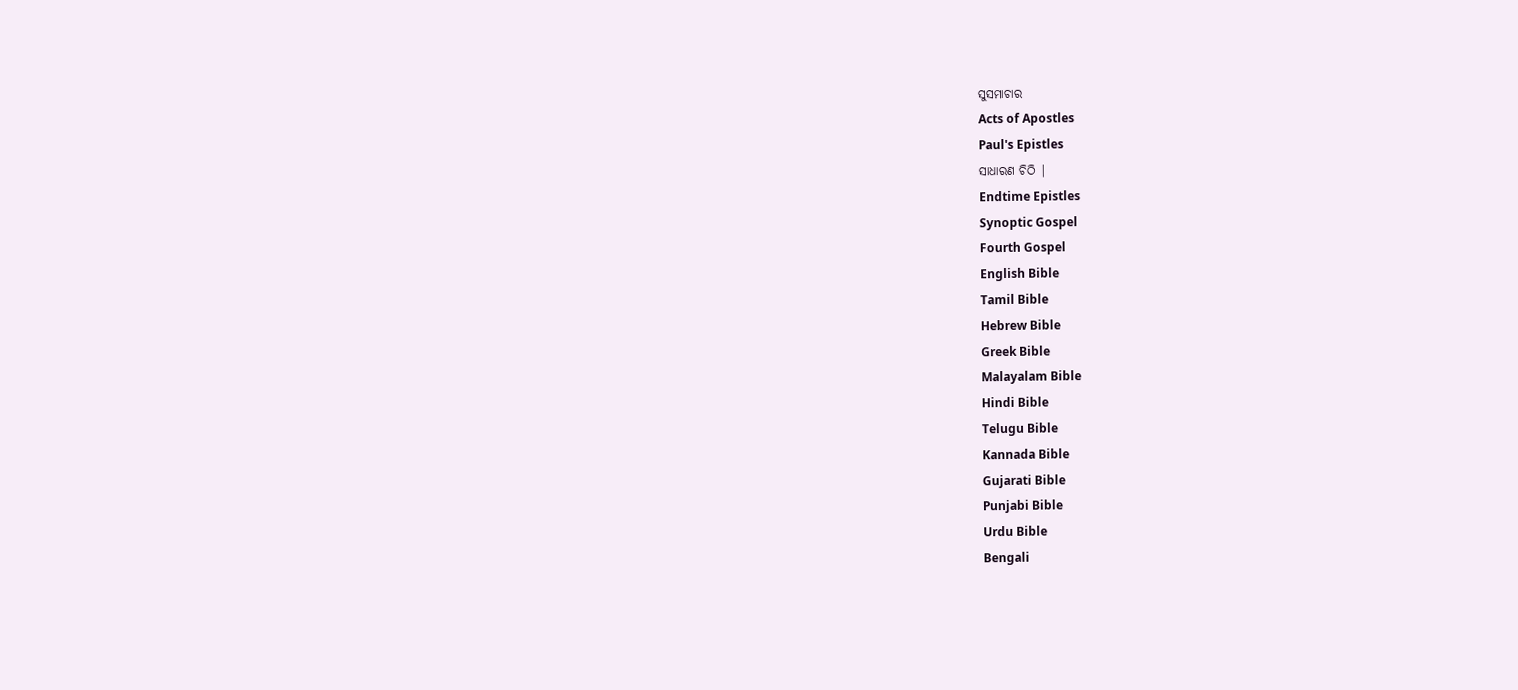ସୁସମାଚାର
Acts of Apostles
Paul's Epistles
ସାଧାରଣ ଚିଠି |
Endtime Epistles
Synoptic Gospel
Fourth Gospel
English Bible
Tamil Bible
Hebrew Bible
Greek Bible
Malayalam Bible
Hindi Bible
Telugu Bible
Kannada Bible
Gujarati Bible
Punjabi Bible
Urdu Bible
Bengali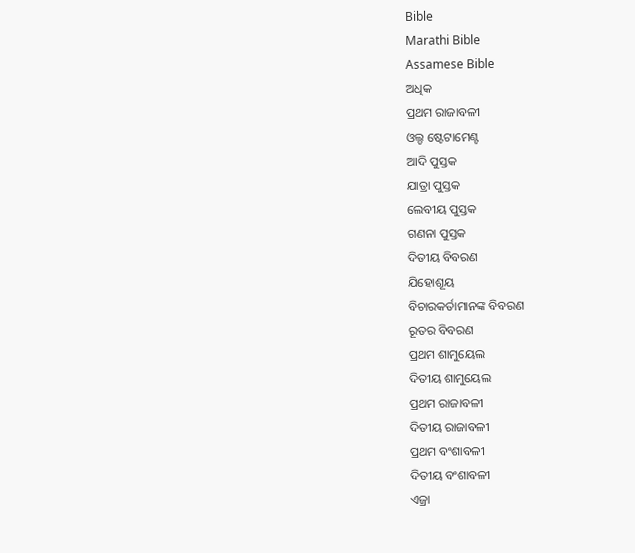Bible
Marathi Bible
Assamese Bible
ଅଧିକ
ପ୍ରଥମ ରାଜାବଳୀ
ଓଲ୍ଡ ଷ୍ଟେଟାମେଣ୍ଟ
ଆଦି ପୁସ୍ତକ
ଯାତ୍ରା ପୁସ୍ତକ
ଲେବୀୟ ପୁସ୍ତକ
ଗଣନା ପୁସ୍ତକ
ଦିତୀୟ ବିବରଣ
ଯିହୋଶୂୟ
ବିଚାରକର୍ତାମାନଙ୍କ ବିବରଣ
ରୂତର ବିବରଣ
ପ୍ରଥମ ଶାମୁୟେଲ
ଦିତୀୟ ଶାମୁୟେଲ
ପ୍ରଥମ ରାଜାବଳୀ
ଦିତୀୟ ରାଜାବଳୀ
ପ୍ରଥମ ବଂଶାବଳୀ
ଦିତୀୟ ବଂଶାବଳୀ
ଏଜ୍ରା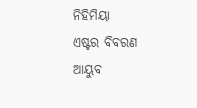ନିହିମିୟା
ଏଷ୍ଟର ବିବରଣ
ଆୟୁବ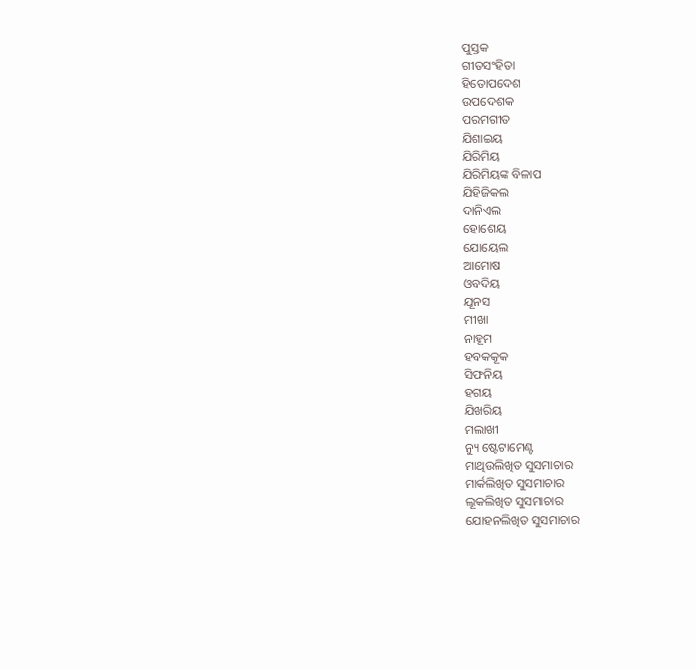ପୁସ୍ତକ
ଗୀତସଂହିତା
ହିତୋପଦେଶ
ଉପଦେଶକ
ପରମଗୀତ
ଯିଶାଇୟ
ଯିରିମିୟ
ଯିରିମିୟଙ୍କ ବିଳାପ
ଯିହିଜିକଲ
ଦାନିଏଲ
ହୋଶେୟ
ଯୋୟେଲ
ଆମୋଷ
ଓବଦିୟ
ଯୂନସ
ମୀଖା
ନାହୂମ
ହବକକୂକ
ସିଫନିୟ
ହଗୟ
ଯିଖରିୟ
ମଲାଖୀ
ନ୍ୟୁ ଷ୍ଟେଟାମେଣ୍ଟ
ମାଥିଉଲିଖିତ ସୁସମାଚାର
ମାର୍କଲିଖିତ ସୁସମାଚାର
ଲୂକଲିଖିତ ସୁସମାଚାର
ଯୋହନଲିଖିତ ସୁସମାଚାର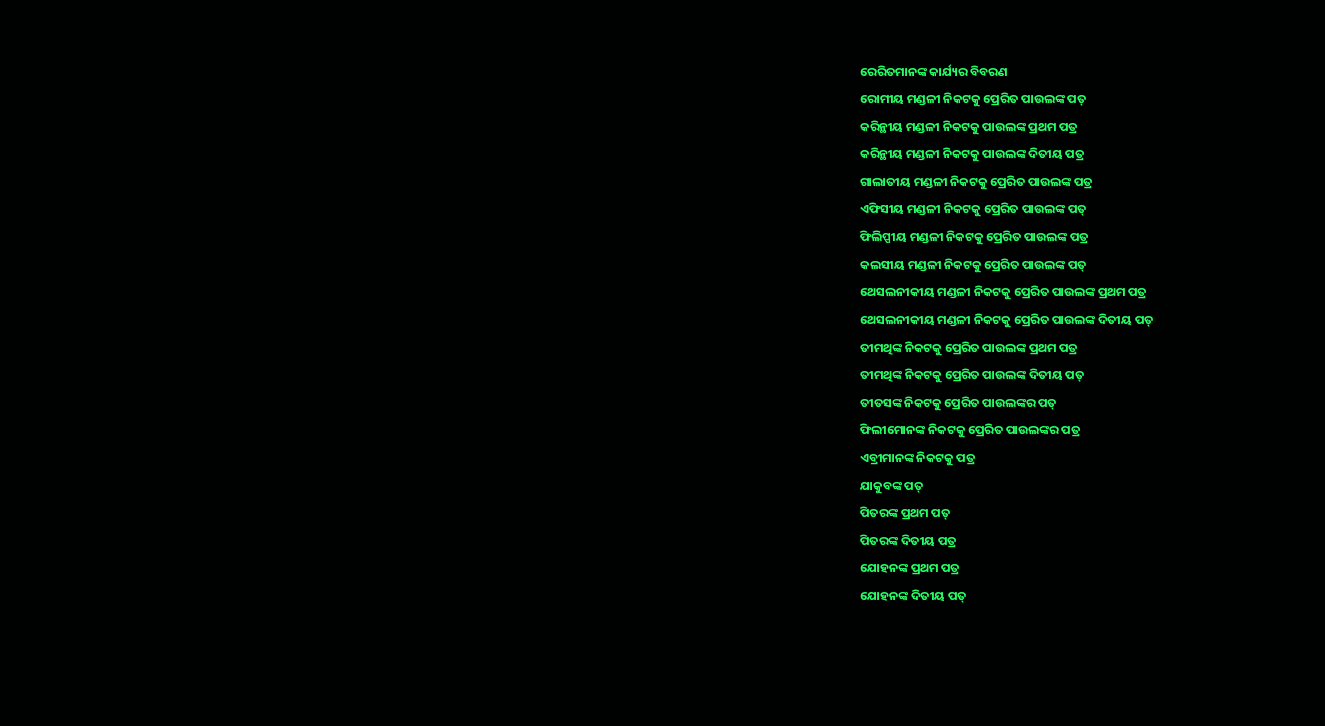ରେରିତମାନଙ୍କ କାର୍ଯ୍ୟର ବିବରଣ
ରୋମୀୟ ମଣ୍ଡଳୀ ନିକଟକୁ ପ୍ରେରିତ ପାଉଲଙ୍କ ପତ୍
କରିନ୍ଥୀୟ ମଣ୍ଡଳୀ ନିକଟକୁ ପାଉଲଙ୍କ ପ୍ରଥମ ପତ୍ର
କରିନ୍ଥୀୟ ମଣ୍ଡଳୀ ନିକଟକୁ ପାଉଲଙ୍କ ଦିତୀୟ ପତ୍ର
ଗାଲାତୀୟ ମଣ୍ଡଳୀ ନିକଟକୁ ପ୍ରେରିତ ପାଉଲଙ୍କ ପତ୍ର
ଏଫିସୀୟ ମଣ୍ଡଳୀ ନିକଟକୁ ପ୍ରେରିତ ପାଉଲଙ୍କ ପତ୍
ଫିଲିପ୍ପୀୟ ମଣ୍ଡଳୀ ନିକଟକୁ ପ୍ରେରିତ ପାଉଲଙ୍କ ପତ୍ର
କଲସୀୟ ମଣ୍ଡଳୀ ନିକଟକୁ ପ୍ରେରିତ ପାଉଲଙ୍କ ପତ୍
ଥେସଲନୀକୀୟ ମଣ୍ଡଳୀ ନିକଟକୁ ପ୍ରେରିତ ପାଉଲଙ୍କ ପ୍ରଥମ ପତ୍ର
ଥେସଲନୀକୀୟ ମଣ୍ଡଳୀ ନିକଟକୁ ପ୍ରେରିତ ପାଉଲଙ୍କ ଦିତୀୟ ପତ୍
ତୀମଥିଙ୍କ ନିକଟକୁ ପ୍ରେରିତ ପାଉଲଙ୍କ ପ୍ରଥମ ପତ୍ର
ତୀମଥିଙ୍କ ନିକଟକୁ ପ୍ରେରିତ ପାଉଲଙ୍କ ଦିତୀୟ ପତ୍
ତୀତସଙ୍କ ନିକଟକୁ ପ୍ରେରିତ ପାଉଲଙ୍କର ପତ୍
ଫିଲୀମୋନଙ୍କ ନିକଟକୁ ପ୍ରେରିତ ପାଉଲଙ୍କର ପତ୍ର
ଏବ୍ରୀମାନଙ୍କ ନିକଟକୁ ପତ୍ର
ଯାକୁବଙ୍କ ପତ୍
ପିତରଙ୍କ ପ୍ରଥମ ପତ୍
ପିତରଙ୍କ ଦିତୀୟ ପତ୍ର
ଯୋହନଙ୍କ ପ୍ରଥମ ପତ୍ର
ଯୋହନଙ୍କ ଦିତୀୟ ପତ୍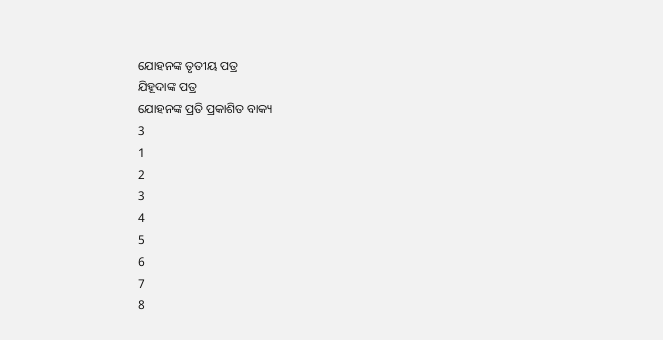ଯୋହନଙ୍କ ତୃତୀୟ ପତ୍ର
ଯିହୂଦାଙ୍କ ପତ୍ର
ଯୋହନଙ୍କ ପ୍ରତି ପ୍ରକାଶିତ ବାକ୍ୟ
3
1
2
3
4
5
6
7
8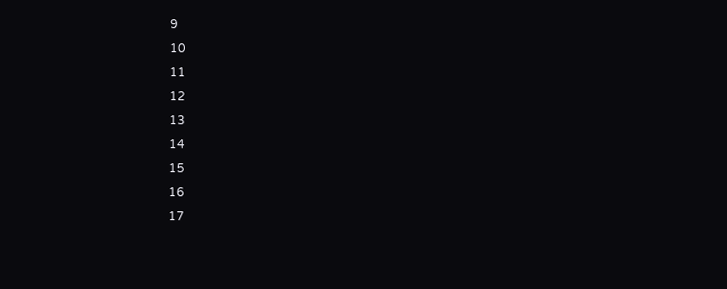9
10
11
12
13
14
15
16
17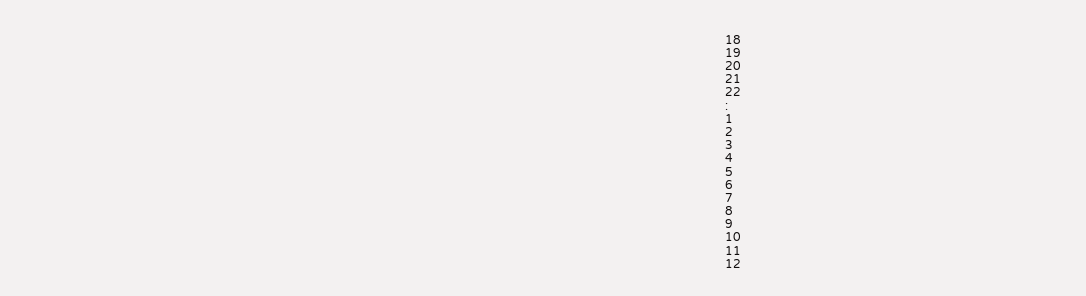18
19
20
21
22
:
1
2
3
4
5
6
7
8
9
10
11
12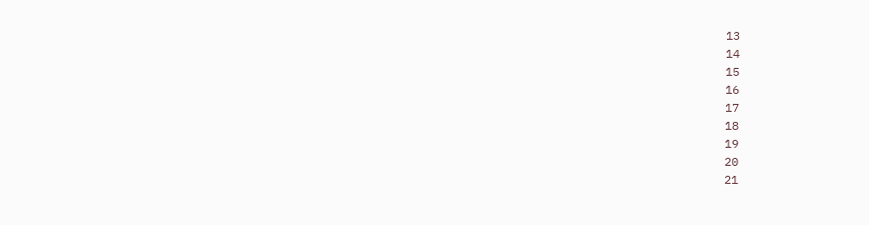13
14
15
16
17
18
19
20
21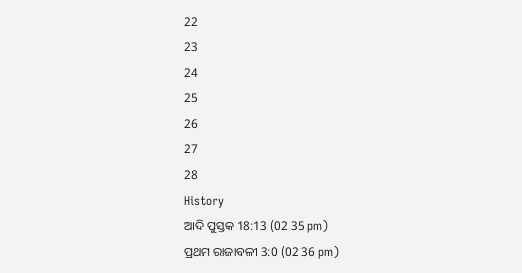22
23
24
25
26
27
28
History
ଆଦି ପୁସ୍ତକ 18:13 (02 35 pm)
ପ୍ରଥମ ରାଜାବଳୀ 3:0 (02 36 pm)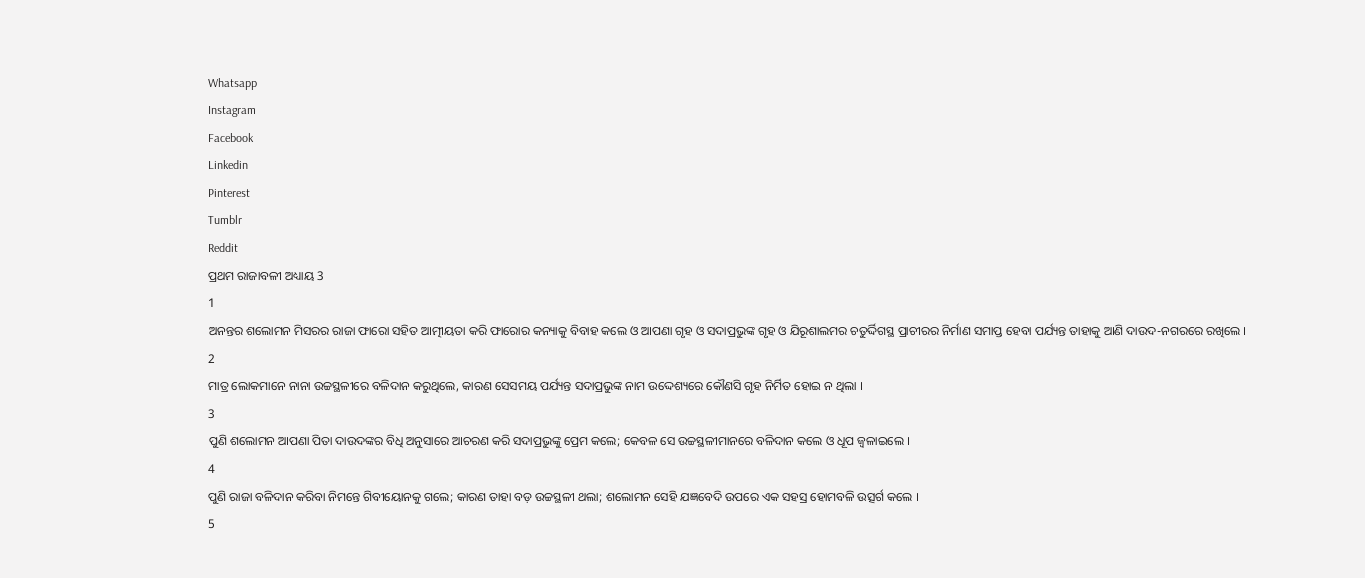Whatsapp
Instagram
Facebook
Linkedin
Pinterest
Tumblr
Reddit
ପ୍ରଥମ ରାଜାବଳୀ ଅଧ୍ୟାୟ 3
1
ଅନନ୍ତର ଶଲୋମନ ମିସରର ରାଜା ଫାରୋ ସହିତ ଆତ୍ମୀୟତା କରି ଫାରୋର କନ୍ୟାକୁ ବିବାହ କଲେ ଓ ଆପଣା ଗୃହ ଓ ସଦାପ୍ରଭୁଙ୍କ ଗୃହ ଓ ଯିରୂଶାଲମର ଚତୁର୍ଦ୍ଦିଗସ୍ଥ ପ୍ରାଚୀରର ନିର୍ମାଣ ସମାପ୍ତ ହେବା ପର୍ଯ୍ୟନ୍ତ ତାହାକୁ ଆଣି ଦାଉଦ-ନଗରରେ ରଖିଲେ ।
2
ମାତ୍ର ଲୋକମାନେ ନାନା ଉଚ୍ଚସ୍ଥଳୀରେ ବଳିଦାନ କରୁଥିଲେ, କାରଣ ସେସମୟ ପର୍ଯ୍ୟନ୍ତ ସଦାପ୍ରଭୁଙ୍କ ନାମ ଉଦ୍ଦେଶ୍ୟରେ କୌଣସି ଗୃହ ନିର୍ମିତ ହୋଇ ନ ଥିଲା ।
3
ପୁଣି ଶଲୋମନ ଆପଣା ପିତା ଦାଉଦଙ୍କର ବିଧି ଅନୁସାରେ ଆଚରଣ କରି ସଦାପ୍ରଭୁଙ୍କୁ ପ୍ରେମ କଲେ; କେବଳ ସେ ଉଚ୍ଚସ୍ଥଳୀମାନରେ ବଳିଦାନ କଲେ ଓ ଧୂପ ଜ୍ଵଳାଇଲେ ।
4
ପୁଣି ରାଜା ବଳିଦାନ କରିବା ନିମନ୍ତେ ଗିବୀୟୋନକୁ ଗଲେ; କାରଣ ତାହା ବଡ଼ ଉଚ୍ଚସ୍ଥଳୀ ଥଲା; ଶଲୋମନ ସେହି ଯଜ୍ଞବେଦି ଉପରେ ଏକ ସହସ୍ର ହୋମବଳି ଉତ୍ସର୍ଗ କଲେ ।
5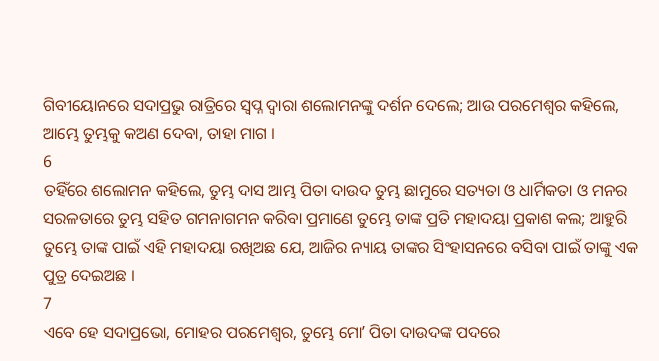ଗିବୀୟୋନରେ ସଦାପ୍ରଭୁ ରାତ୍ରିରେ ସ୍ଵପ୍ନ ଦ୍ଵାରା ଶଲୋମନଙ୍କୁ ଦର୍ଶନ ଦେଲେ; ଆଉ ପରମେଶ୍ଵର କହିଲେ, ଆମ୍ଭେ ତୁମ୍ଭକୁ କଅଣ ଦେବା, ତାହା ମାଗ ।
6
ତହିଁରେ ଶଲୋମନ କହିଲେ, ତୁମ୍ଭ ଦାସ ଆମ୍ଭ ପିତା ଦାଉଦ ତୁମ୍ଭ ଛାମୁରେ ସତ୍ୟତା ଓ ଧାର୍ମିକତା ଓ ମନର ସରଳତାରେ ତୁମ୍ଭ ସହିତ ଗମନାଗମନ କରିବା ପ୍ରମାଣେ ତୁମ୍ଭେ ତାଙ୍କ ପ୍ରତି ମହାଦୟା ପ୍ରକାଶ କଲ; ଆହୁରି ତୁମ୍ଭେ ତାଙ୍କ ପାଇଁ ଏହି ମହାଦୟା ରଖିଅଛ ଯେ, ଆଜିର ନ୍ୟାୟ ତାଙ୍କର ସିଂହାସନରେ ବସିବା ପାଇଁ ତାଙ୍କୁ ଏକ ପୁତ୍ର ଦେଇଅଛ ।
7
ଏବେ ହେ ସଦାପ୍ରଭୋ, ମୋହର ପରମେଶ୍ଵର, ତୁମ୍ଭେ ମୋʼ ପିତା ଦାଉଦଙ୍କ ପଦରେ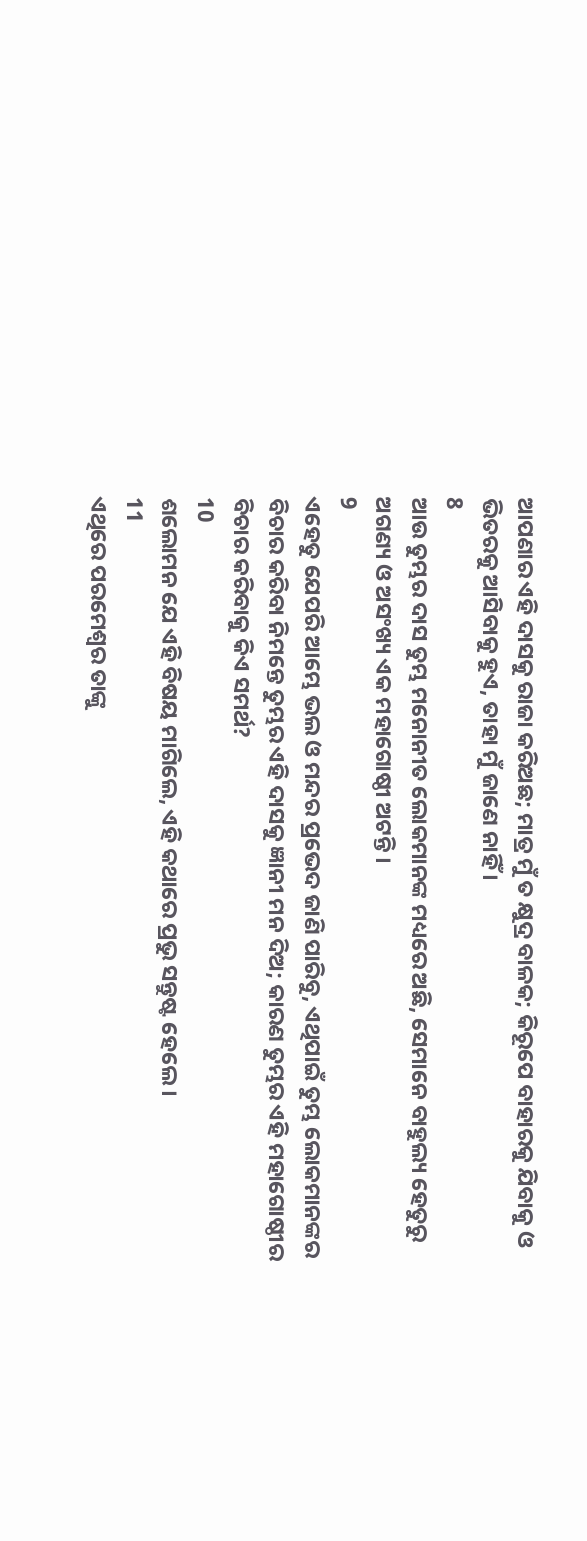ଆପଣାର ଏହି ଦାସକୁ ରାଜା କରିଅଛ; ମାତ୍ର ମୁଁ ତ କ୍ଷୁଦ୍ର ବାଳକ; କିରୂପେ ବାହାରକୁ ଯିବାକୁ ଓ ଭିତରକୁ ଆସିବାକୁ ହୁଏ, ତାହା ମୁଁ ଜାଣେ ନାହିଁ ।
8
ଆଉ ତୁମ୍ଭର ଦାସ ତୁମ୍ଭ ମନୋନୀତ ଲୋକମାନଙ୍କ ମଧ୍ୟରେ ଅଛି, ସେମାନେ ବାହୁଲ୍ୟ ହେତୁରୁ ଅଗଣ୍ୟ ଓ ଅସଂଖ୍ୟ ଏକ ମହାଗୋଷ୍ଠୀ ଅଟନ୍ତି ।
9
ଏହେତୁ ଯେପରି ଆମ୍ଭେ ଭଲ ଓ ମନ୍ଦର ପ୍ରଭେଦ ଜାଣି ପାରିବୁ, ଏଥିପାଇଁ ତୁମ୍ଭ ଲୋକମାନଙ୍କର ବିଚାର କରିବା ନିମନ୍ତେ ତୁମ୍ଭର ଏହି ଦାସକୁ ଜ୍ଞାନୀ ମନ ଦିଅ; କାରଣ ତୁମ୍ଭର ଏହି ମହାଗୋଷ୍ଠୀର ବିଚାର କରିବାକୁ କିଏ ସମର୍ଥ?
10
ଶଲୋମନ ଯେ ଏହି ବିଷୟ ମାଗିଲେ, ଏହି କଥାରେ ପ୍ରଭୁ ସନ୍ତୁଷ୍ଟ ହେଲେ ।
11
ଏଥିରେ ପରମେଶ୍ଵର ତାଙ୍କୁ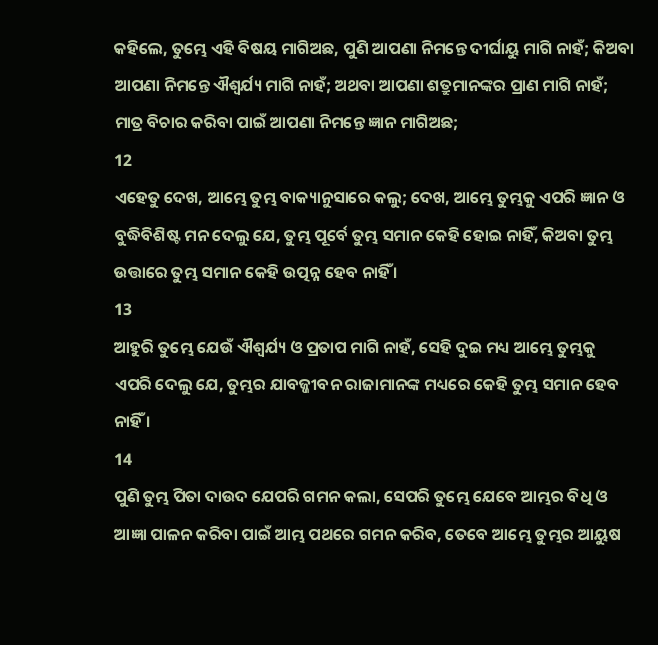କହିଲେ, ତୁମ୍ଭେ ଏହି ବିଷୟ ମାଗିଅଛ, ପୁଣି ଆପଣା ନିମନ୍ତେ ଦୀର୍ଘାୟୁ ମାଗି ନାହଁ; କିଅବା ଆପଣା ନିମନ୍ତେ ଐଶ୍ଵର୍ଯ୍ୟ ମାଗି ନାହଁ; ଅଥବା ଆପଣା ଶତ୍ରୁମାନଙ୍କର ପ୍ରାଣ ମାଗି ନାହଁ; ମାତ୍ର ବିଚାର କରିବା ପାଇଁ ଆପଣା ନିମନ୍ତେ ଜ୍ଞାନ ମାଗିଅଛ;
12
ଏହେତୁ ଦେଖ, ଆମ୍ଭେ ତୁମ୍ଭ ବାକ୍ୟାନୁସାରେ କଲୁ; ଦେଖ, ଆମ୍ଭେ ତୁମ୍ଭକୁ ଏପରି ଜ୍ଞାନ ଓ ବୁଦ୍ଧିବିଶିଷ୍ଟ ମନ ଦେଲୁ ଯେ, ତୁମ୍ଭ ପୂର୍ବେ ତୁମ୍ଭ ସମାନ କେହି ହୋଇ ନାହିଁ, କିଅବା ତୁମ୍ଭ ଉତ୍ତାରେ ତୁମ୍ଭ ସମାନ କେହି ଉତ୍ପନ୍ନ ହେବ ନାହିଁ ।
13
ଆହୁରି ତୁମ୍ଭେ ଯେଉଁ ଐଶ୍ଵର୍ଯ୍ୟ ଓ ପ୍ରତାପ ମାଗି ନାହଁ, ସେହି ଦୁଇ ମଧ୍ୟ ଆମ୍ଭେ ତୁମ୍ଭକୁ ଏପରି ଦେଲୁ ଯେ, ତୁମ୍ଭର ଯାବଜ୍ଜୀବନ ରାଜାମାନଙ୍କ ମଧ୍ୟରେ କେହି ତୁମ୍ଭ ସମାନ ହେବ ନାହିଁ ।
14
ପୁଣି ତୁମ୍ଭ ପିତା ଦାଉଦ ଯେପରି ଗମନ କଲା, ସେପରି ତୁମ୍ଭେ ଯେବେ ଆମ୍ଭର ବିଧି ଓ ଆଜ୍ଞା ପାଳନ କରିବା ପାଇଁ ଆମ୍ଭ ପଥରେ ଗମନ କରିବ, ତେବେ ଆମ୍ଭେ ତୁମ୍ଭର ଆୟୁଷ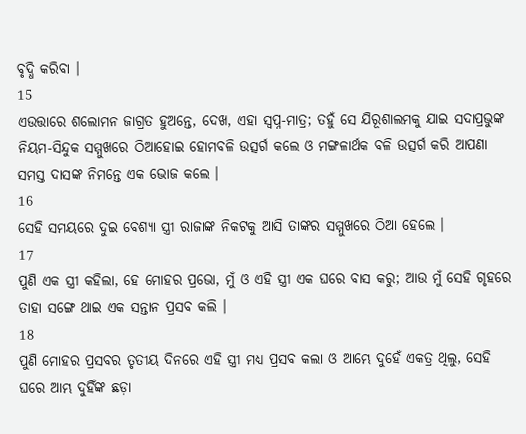ବୃଦ୍ଧି କରିବା ।
15
ଏଉତ୍ତାରେ ଶଲୋମନ ଜାଗ୍ରତ ହୁଅନ୍ତେ, ଦେଖ, ଏହା ସ୍ଵପ୍ନ-ମାତ୍ର; ତହୁଁ ସେ ଯିରୂଶାଲମକୁ ଯାଇ ସଦାପ୍ରଭୁଙ୍କ ନିୟମ-ସିନ୍ଦୁକ ସମ୍ମୁଖରେ ଠିଆହୋଇ ହୋମବଳି ଉତ୍ସର୍ଗ କଲେ ଓ ମଙ୍ଗଳାର୍ଥକ ବଳି ଉତ୍ସର୍ଗ କରି ଆପଣା ସମସ୍ତ ଦାସଙ୍କ ନିମନ୍ତେ ଏକ ଭୋଜ କଲେ ।
16
ସେହି ସମୟରେ ଦୁଇ ବେଶ୍ୟା ସ୍ତ୍ରୀ ରାଜାଙ୍କ ନିକଟକୁ ଆସି ତାଙ୍କର ସମ୍ମୁଖରେ ଠିଆ ହେଲେ ।
17
ପୁଣି ଏକ ସ୍ତ୍ରୀ କହିଲା, ହେ ମୋହର ପ୍ରଭୋ, ମୁଁ ଓ ଏହି ସ୍ତ୍ରୀ ଏକ ଘରେ ବାସ କରୁ; ଆଉ ମୁଁ ସେହି ଗୃହରେ ତାହା ସଙ୍ଗେ ଥାଇ ଏକ ସନ୍ତାନ ପ୍ରସବ କଲି ।
18
ପୁଣି ମୋହର ପ୍ରସବର ତୃତୀୟ ଦିନରେ ଏହି ସ୍ତ୍ରୀ ମଧ୍ୟ ପ୍ରସବ କଲା ଓ ଆମ୍ଭେ ଦୁହେଁ ଏକତ୍ର ଥିଲୁ, ସେହି ଘରେ ଆମ୍ଭ ଦୁହିଁଙ୍କ ଛଡ଼ା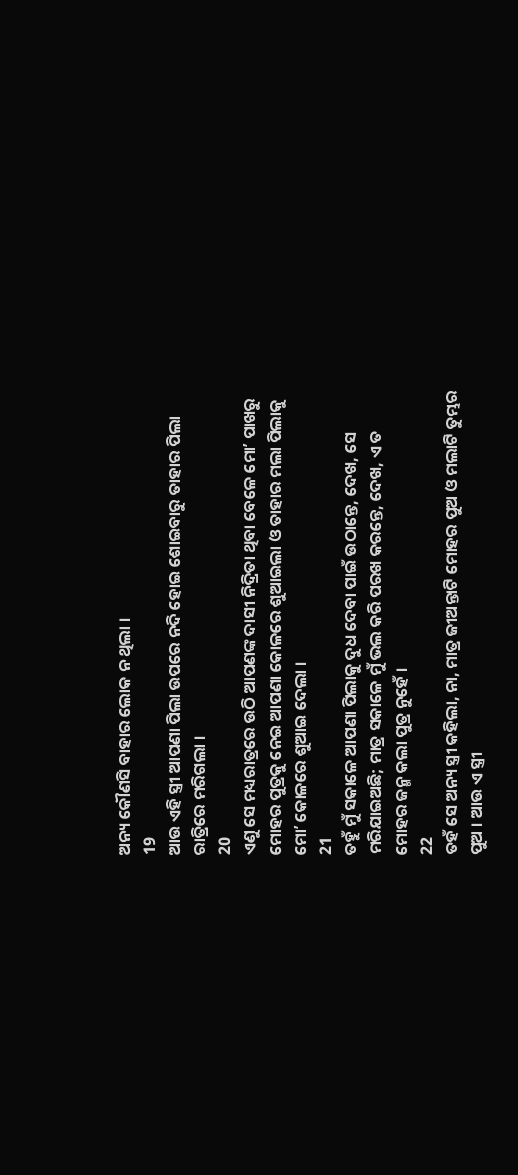ଅନ୍ୟ କୌଣସି ବାହାର ଲୋକ ନ ଥିଲା ।
19
ଆଉ ଏହି ସ୍ତ୍ରୀ ଆପଣା ପିଲା ଉପରେ ନଦି ହୋଇ ଶୋଇବାରୁ ତାହାର ପିଲା ରାତ୍ରିରେ ମରିଗଲା ।
20
ଏଣୁ ସେ ମଧ୍ୟରାତ୍ରରେ ଉଠି ଆପଣଙ୍କ ଦାସୀ ନିଦ୍ରିତା ଥିବା ବେଳେ ମୋʼ ପାଖରୁ ମୋହର ପୁତ୍ରକୁ ନେଇ ଆପଣା କୋଳରେ ଶୁଆଇଲା ଓ ତାହାର ମଲା ପିଲାକୁ ମୋʼ କୋଳରେ ଶୁଆଇ ଦେଲା ।
21
ତହୁଁ ମୁଁ ସକାଳେ ଆପଣା ପିଲାକୁ ଦୁଧ ଦେବା ପାଇଁ ଉଠାନ୍ତେ, ଦେଖ, ସେ ମରିଯାଇଅଛି; ମାତ୍ର ସକାଳେ ମୁଁ ଭଲ କରି ପରଖ କରନ୍ତେ, ଦେଖ, ଏ ତ ମୋହର ଜନ୍ମ କଲା ପୁତ୍ର ନୁହେଁ ।
22
ତହଁ ସେ ଅନ୍ୟ ସ୍ତ୍ରୀ କହିଲା, ନା, ମାତ୍ର ଜୀଅନ୍ତାଟି ମୋହର ପୁଅ ଓ ମଲାଟି ତୁମ୍ଭର ପୁଅ । ଆଉ ଏ ସ୍ତ୍ରୀ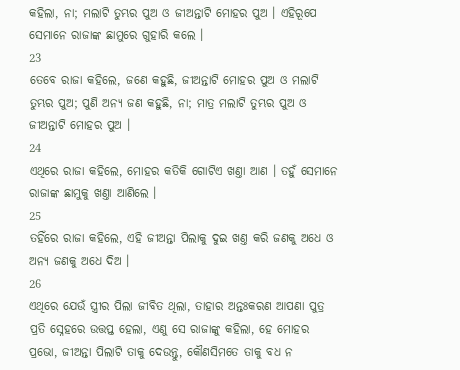କହିଲା, ନା; ମଲାଟି ତୁମ୍ଭର ପୁଅ ଓ ଜୀଅନ୍ତାଟି ମୋହର ପୁଅ । ଏହିରୂପେ ସେମାନେ ରାଜାଙ୍କ ଛାମୁରେ ଗୁହାରି କଲେ ।
23
ତେବେ ରାଜା କହିଲେ, ଜଣେ କହୁଛି, ଜୀଅନ୍ତାଟି ମୋହର ପୁଅ ଓ ମଲାଟି ତୁମ୍ଭର ପୁଅ; ପୁଣି ଅନ୍ୟ ଜଣ କହୁଛି, ନା; ମାତ୍ର ମଲାଟି ତୁମ୍ଭର ପୁଅ ଓ ଜୀଅନ୍ତାଟି ମୋହର ପୁଅ ।
24
ଏଥିରେ ରାଜା କହିଲେ, ମୋହର କତିକି ଗୋଟିଏ ଖଣ୍ତା ଆଣ । ତହୁଁ ସେମାନେ ରାଜାଙ୍କ ଛାମୁକୁ ଖଣ୍ତା ଆଣିଲେ ।
25
ତହିଁରେ ରାଜା କହିଲେ, ଏହି ଜୀଅନ୍ତା ପିଲାକୁ ଦୁଇ ଖଣ୍ତ କରି ଜଣକୁ ଅଧେ ଓ ଅନ୍ୟ ଜଣକୁ ଅଧେ ଦିଅ ।
26
ଏଥିରେ ଯେଉଁ ସ୍ତ୍ରୀର ପିଲା ଜୀବିତ ଥିଲା, ତାହାର ଅନ୍ତଃକରଣ ଆପଣା ପୁତ୍ର ପ୍ରତି ସ୍ନେହରେ ଉତ୍ତପ୍ତ ହେଲା, ଏଣୁ ସେ ରାଜାଙ୍କୁ କହିଲା, ହେ ମୋହର ପ୍ରଭୋ, ଜୀଅନ୍ତା ପିଲାଟି ତାକୁ ଦେଉନ୍ତୁ, କୌଣସିମତେ ତାକୁ ବଧ ନ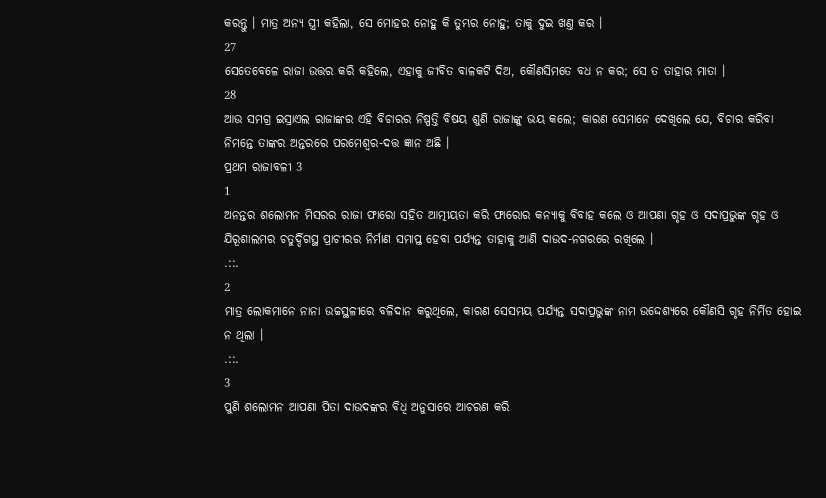କରନ୍ତୁ । ମାତ୍ର ଅନ୍ୟ ସ୍ତ୍ରୀ କହିଲା, ସେ ମୋହର ନୋହୁ କି ତୁମ୍ଭର ନୋହୁ; ତାକୁ ଦୁଇ ଖଣ୍ତ କର ।
27
ସେତେବେଳେ ରାଜା ଉତ୍ତର କରି କହିଲେ, ଏହାକୁ ଜୀବିତ ବାଳକଟି ଦିଅ, କୌଣସିମତେ ବଧ ନ କର; ସେ ତ ତାହାର ମାତା ।
28
ଆଉ ସମଗ୍ର ଇସ୍ରାଏଲ ରାଜାଙ୍କର ଏହି ବିଚାରର ନିଷ୍ପତ୍ତି ବିଷୟ ଶୁଣି ରାଜାଙ୍କୁ ଭୟ କଲେ; କାରଣ ସେମାନେ ଦେଖିଲେ ଯେ, ବିଚାର କରିବା ନିମନ୍ତେ ତାଙ୍କର ଅନ୍ତରରେ ପରମେଶ୍ଵର-ଦତ୍ତ ଜ୍ଞାନ ଅଛି ।
ପ୍ରଥମ ରାଜାବଳୀ 3
1
ଅନନ୍ତର ଶଲୋମନ ମିସରର ରାଜା ଫାରୋ ସହିତ ଆତ୍ମୀୟତା କରି ଫାରୋର କନ୍ୟାକୁ ବିବାହ କଲେ ଓ ଆପଣା ଗୃହ ଓ ସଦାପ୍ରଭୁଙ୍କ ଗୃହ ଓ ଯିରୂଶାଲମର ଚତୁର୍ଦ୍ଦିଗସ୍ଥ ପ୍ରାଚୀରର ନିର୍ମାଣ ସମାପ୍ତ ହେବା ପର୍ଯ୍ୟନ୍ତ ତାହାକୁ ଆଣି ଦାଉଦ-ନଗରରେ ରଖିଲେ ।
.::.
2
ମାତ୍ର ଲୋକମାନେ ନାନା ଉଚ୍ଚସ୍ଥଳୀରେ ବଳିଦାନ କରୁଥିଲେ, କାରଣ ସେସମୟ ପର୍ଯ୍ୟନ୍ତ ସଦାପ୍ରଭୁଙ୍କ ନାମ ଉଦ୍ଦେଶ୍ୟରେ କୌଣସି ଗୃହ ନିର୍ମିତ ହୋଇ ନ ଥିଲା ।
.::.
3
ପୁଣି ଶଲୋମନ ଆପଣା ପିତା ଦାଉଦଙ୍କର ବିଧି ଅନୁସାରେ ଆଚରଣ କରି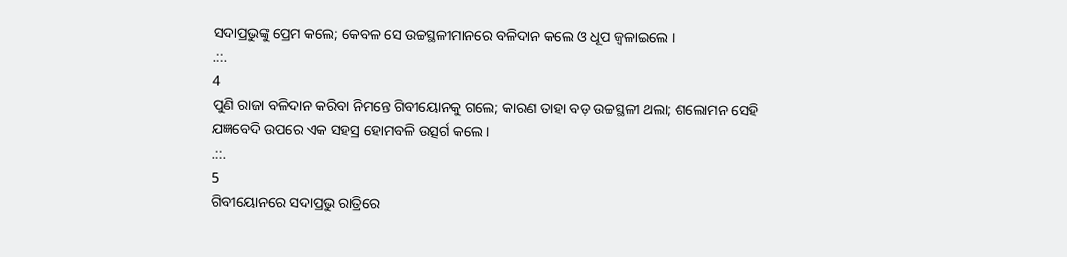ସଦାପ୍ରଭୁଙ୍କୁ ପ୍ରେମ କଲେ; କେବଳ ସେ ଉଚ୍ଚସ୍ଥଳୀମାନରେ ବଳିଦାନ କଲେ ଓ ଧୂପ ଜ୍ଵଳାଇଲେ ।
.::.
4
ପୁଣି ରାଜା ବଳିଦାନ କରିବା ନିମନ୍ତେ ଗିବୀୟୋନକୁ ଗଲେ; କାରଣ ତାହା ବଡ଼ ଉଚ୍ଚସ୍ଥଳୀ ଥଲା; ଶଲୋମନ ସେହି ଯଜ୍ଞବେଦି ଉପରେ ଏକ ସହସ୍ର ହୋମବଳି ଉତ୍ସର୍ଗ କଲେ ।
.::.
5
ଗିବୀୟୋନରେ ସଦାପ୍ରଭୁ ରାତ୍ରିରେ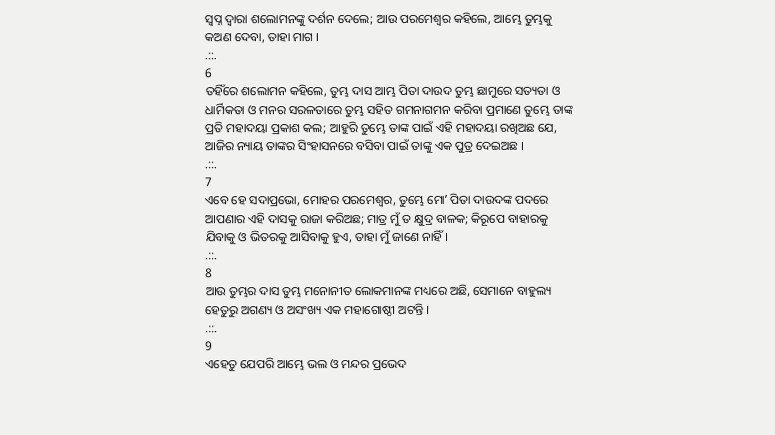ସ୍ଵପ୍ନ ଦ୍ଵାରା ଶଲୋମନଙ୍କୁ ଦର୍ଶନ ଦେଲେ; ଆଉ ପରମେଶ୍ଵର କହିଲେ, ଆମ୍ଭେ ତୁମ୍ଭକୁ କଅଣ ଦେବା, ତାହା ମାଗ ।
.::.
6
ତହିଁରେ ଶଲୋମନ କହିଲେ, ତୁମ୍ଭ ଦାସ ଆମ୍ଭ ପିତା ଦାଉଦ ତୁମ୍ଭ ଛାମୁରେ ସତ୍ୟତା ଓ ଧାର୍ମିକତା ଓ ମନର ସରଳତାରେ ତୁମ୍ଭ ସହିତ ଗମନାଗମନ କରିବା ପ୍ରମାଣେ ତୁମ୍ଭେ ତାଙ୍କ ପ୍ରତି ମହାଦୟା ପ୍ରକାଶ କଲ; ଆହୁରି ତୁମ୍ଭେ ତାଙ୍କ ପାଇଁ ଏହି ମହାଦୟା ରଖିଅଛ ଯେ, ଆଜିର ନ୍ୟାୟ ତାଙ୍କର ସିଂହାସନରେ ବସିବା ପାଇଁ ତାଙ୍କୁ ଏକ ପୁତ୍ର ଦେଇଅଛ ।
.::.
7
ଏବେ ହେ ସଦାପ୍ରଭୋ, ମୋହର ପରମେଶ୍ଵର, ତୁମ୍ଭେ ମୋʼ ପିତା ଦାଉଦଙ୍କ ପଦରେ ଆପଣାର ଏହି ଦାସକୁ ରାଜା କରିଅଛ; ମାତ୍ର ମୁଁ ତ କ୍ଷୁଦ୍ର ବାଳକ; କିରୂପେ ବାହାରକୁ ଯିବାକୁ ଓ ଭିତରକୁ ଆସିବାକୁ ହୁଏ, ତାହା ମୁଁ ଜାଣେ ନାହିଁ ।
.::.
8
ଆଉ ତୁମ୍ଭର ଦାସ ତୁମ୍ଭ ମନୋନୀତ ଲୋକମାନଙ୍କ ମଧ୍ୟରେ ଅଛି, ସେମାନେ ବାହୁଲ୍ୟ ହେତୁରୁ ଅଗଣ୍ୟ ଓ ଅସଂଖ୍ୟ ଏକ ମହାଗୋଷ୍ଠୀ ଅଟନ୍ତି ।
.::.
9
ଏହେତୁ ଯେପରି ଆମ୍ଭେ ଭଲ ଓ ମନ୍ଦର ପ୍ରଭେଦ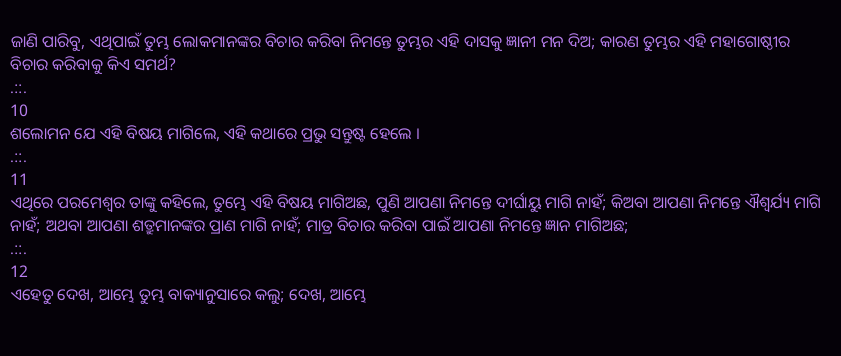ଜାଣି ପାରିବୁ, ଏଥିପାଇଁ ତୁମ୍ଭ ଲୋକମାନଙ୍କର ବିଚାର କରିବା ନିମନ୍ତେ ତୁମ୍ଭର ଏହି ଦାସକୁ ଜ୍ଞାନୀ ମନ ଦିଅ; କାରଣ ତୁମ୍ଭର ଏହି ମହାଗୋଷ୍ଠୀର ବିଚାର କରିବାକୁ କିଏ ସମର୍ଥ?
.::.
10
ଶଲୋମନ ଯେ ଏହି ବିଷୟ ମାଗିଲେ, ଏହି କଥାରେ ପ୍ରଭୁ ସନ୍ତୁଷ୍ଟ ହେଲେ ।
.::.
11
ଏଥିରେ ପରମେଶ୍ଵର ତାଙ୍କୁ କହିଲେ, ତୁମ୍ଭେ ଏହି ବିଷୟ ମାଗିଅଛ, ପୁଣି ଆପଣା ନିମନ୍ତେ ଦୀର୍ଘାୟୁ ମାଗି ନାହଁ; କିଅବା ଆପଣା ନିମନ୍ତେ ଐଶ୍ଵର୍ଯ୍ୟ ମାଗି ନାହଁ; ଅଥବା ଆପଣା ଶତ୍ରୁମାନଙ୍କର ପ୍ରାଣ ମାଗି ନାହଁ; ମାତ୍ର ବିଚାର କରିବା ପାଇଁ ଆପଣା ନିମନ୍ତେ ଜ୍ଞାନ ମାଗିଅଛ;
.::.
12
ଏହେତୁ ଦେଖ, ଆମ୍ଭେ ତୁମ୍ଭ ବାକ୍ୟାନୁସାରେ କଲୁ; ଦେଖ, ଆମ୍ଭେ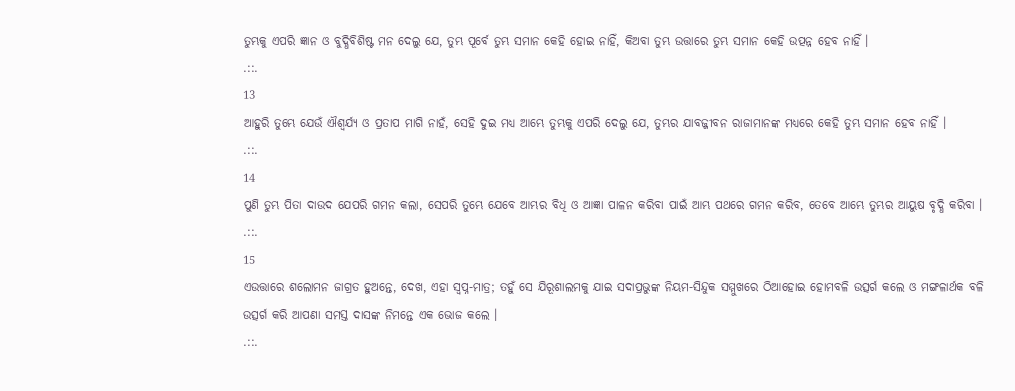ତୁମ୍ଭକୁ ଏପରି ଜ୍ଞାନ ଓ ବୁଦ୍ଧିବିଶିଷ୍ଟ ମନ ଦେଲୁ ଯେ, ତୁମ୍ଭ ପୂର୍ବେ ତୁମ୍ଭ ସମାନ କେହି ହୋଇ ନାହିଁ, କିଅବା ତୁମ୍ଭ ଉତ୍ତାରେ ତୁମ୍ଭ ସମାନ କେହି ଉତ୍ପନ୍ନ ହେବ ନାହିଁ ।
.::.
13
ଆହୁରି ତୁମ୍ଭେ ଯେଉଁ ଐଶ୍ଵର୍ଯ୍ୟ ଓ ପ୍ରତାପ ମାଗି ନାହଁ, ସେହି ଦୁଇ ମଧ୍ୟ ଆମ୍ଭେ ତୁମ୍ଭକୁ ଏପରି ଦେଲୁ ଯେ, ତୁମ୍ଭର ଯାବଜ୍ଜୀବନ ରାଜାମାନଙ୍କ ମଧ୍ୟରେ କେହି ତୁମ୍ଭ ସମାନ ହେବ ନାହିଁ ।
.::.
14
ପୁଣି ତୁମ୍ଭ ପିତା ଦାଉଦ ଯେପରି ଗମନ କଲା, ସେପରି ତୁମ୍ଭେ ଯେବେ ଆମ୍ଭର ବିଧି ଓ ଆଜ୍ଞା ପାଳନ କରିବା ପାଇଁ ଆମ୍ଭ ପଥରେ ଗମନ କରିବ, ତେବେ ଆମ୍ଭେ ତୁମ୍ଭର ଆୟୁଷ ବୃଦ୍ଧି କରିବା ।
.::.
15
ଏଉତ୍ତାରେ ଶଲୋମନ ଜାଗ୍ରତ ହୁଅନ୍ତେ, ଦେଖ, ଏହା ସ୍ଵପ୍ନ-ମାତ୍ର; ତହୁଁ ସେ ଯିରୂଶାଲମକୁ ଯାଇ ସଦାପ୍ରଭୁଙ୍କ ନିୟମ-ସିନ୍ଦୁକ ସମ୍ମୁଖରେ ଠିଆହୋଇ ହୋମବଳି ଉତ୍ସର୍ଗ କଲେ ଓ ମଙ୍ଗଳାର୍ଥକ ବଳି ଉତ୍ସର୍ଗ କରି ଆପଣା ସମସ୍ତ ଦାସଙ୍କ ନିମନ୍ତେ ଏକ ଭୋଜ କଲେ ।
.::.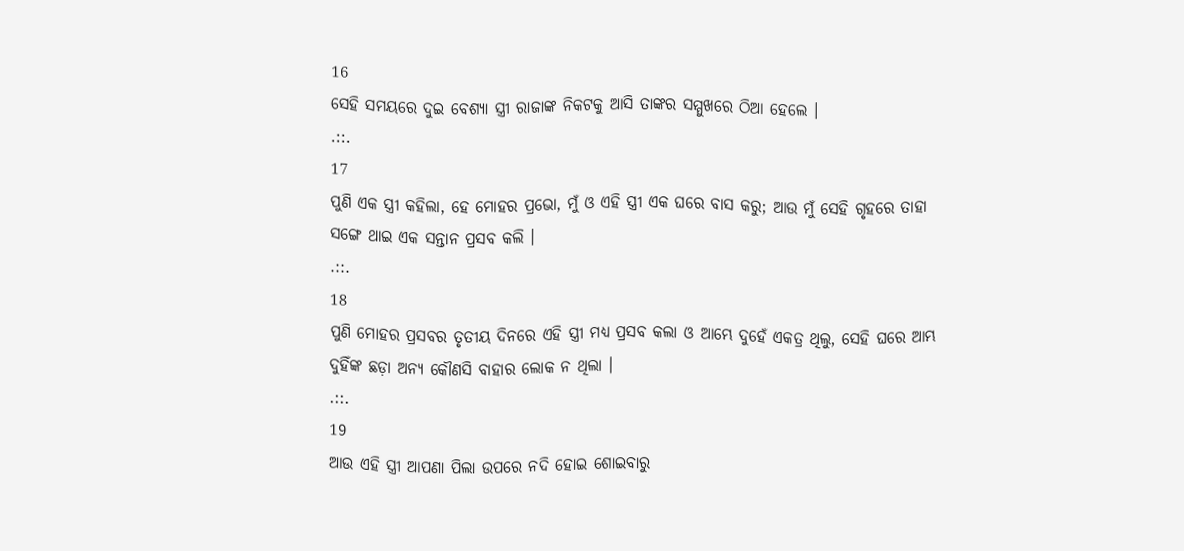16
ସେହି ସମୟରେ ଦୁଇ ବେଶ୍ୟା ସ୍ତ୍ରୀ ରାଜାଙ୍କ ନିକଟକୁ ଆସି ତାଙ୍କର ସମ୍ମୁଖରେ ଠିଆ ହେଲେ ।
.::.
17
ପୁଣି ଏକ ସ୍ତ୍ରୀ କହିଲା, ହେ ମୋହର ପ୍ରଭୋ, ମୁଁ ଓ ଏହି ସ୍ତ୍ରୀ ଏକ ଘରେ ବାସ କରୁ; ଆଉ ମୁଁ ସେହି ଗୃହରେ ତାହା ସଙ୍ଗେ ଥାଇ ଏକ ସନ୍ତାନ ପ୍ରସବ କଲି ।
.::.
18
ପୁଣି ମୋହର ପ୍ରସବର ତୃତୀୟ ଦିନରେ ଏହି ସ୍ତ୍ରୀ ମଧ୍ୟ ପ୍ରସବ କଲା ଓ ଆମ୍ଭେ ଦୁହେଁ ଏକତ୍ର ଥିଲୁ, ସେହି ଘରେ ଆମ୍ଭ ଦୁହିଁଙ୍କ ଛଡ଼ା ଅନ୍ୟ କୌଣସି ବାହାର ଲୋକ ନ ଥିଲା ।
.::.
19
ଆଉ ଏହି ସ୍ତ୍ରୀ ଆପଣା ପିଲା ଉପରେ ନଦି ହୋଇ ଶୋଇବାରୁ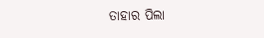ତାହାର ପିଲା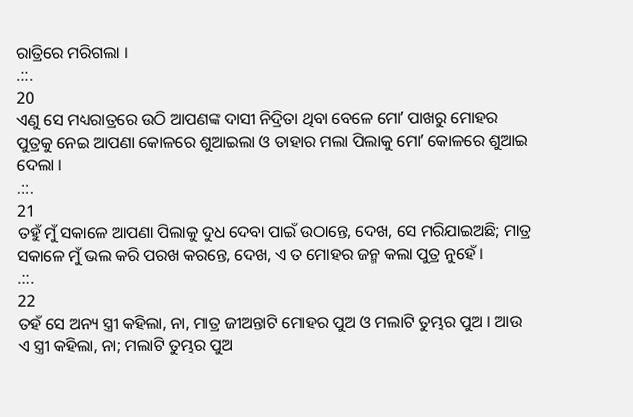ରାତ୍ରିରେ ମରିଗଲା ।
.::.
20
ଏଣୁ ସେ ମଧ୍ୟରାତ୍ରରେ ଉଠି ଆପଣଙ୍କ ଦାସୀ ନିଦ୍ରିତା ଥିବା ବେଳେ ମୋʼ ପାଖରୁ ମୋହର ପୁତ୍ରକୁ ନେଇ ଆପଣା କୋଳରେ ଶୁଆଇଲା ଓ ତାହାର ମଲା ପିଲାକୁ ମୋʼ କୋଳରେ ଶୁଆଇ ଦେଲା ।
.::.
21
ତହୁଁ ମୁଁ ସକାଳେ ଆପଣା ପିଲାକୁ ଦୁଧ ଦେବା ପାଇଁ ଉଠାନ୍ତେ, ଦେଖ, ସେ ମରିଯାଇଅଛି; ମାତ୍ର ସକାଳେ ମୁଁ ଭଲ କରି ପରଖ କରନ୍ତେ, ଦେଖ, ଏ ତ ମୋହର ଜନ୍ମ କଲା ପୁତ୍ର ନୁହେଁ ।
.::.
22
ତହଁ ସେ ଅନ୍ୟ ସ୍ତ୍ରୀ କହିଲା, ନା, ମାତ୍ର ଜୀଅନ୍ତାଟି ମୋହର ପୁଅ ଓ ମଲାଟି ତୁମ୍ଭର ପୁଅ । ଆଉ ଏ ସ୍ତ୍ରୀ କହିଲା, ନା; ମଲାଟି ତୁମ୍ଭର ପୁଅ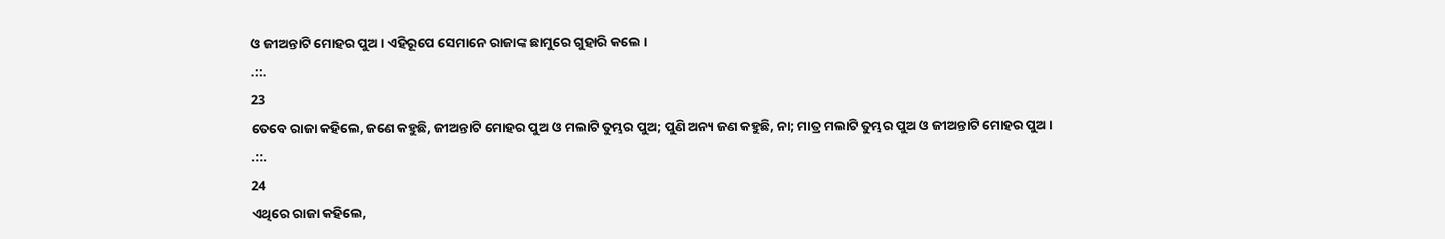ଓ ଜୀଅନ୍ତାଟି ମୋହର ପୁଅ । ଏହିରୂପେ ସେମାନେ ରାଜାଙ୍କ ଛାମୁରେ ଗୁହାରି କଲେ ।
.::.
23
ତେବେ ରାଜା କହିଲେ, ଜଣେ କହୁଛି, ଜୀଅନ୍ତାଟି ମୋହର ପୁଅ ଓ ମଲାଟି ତୁମ୍ଭର ପୁଅ; ପୁଣି ଅନ୍ୟ ଜଣ କହୁଛି, ନା; ମାତ୍ର ମଲାଟି ତୁମ୍ଭର ପୁଅ ଓ ଜୀଅନ୍ତାଟି ମୋହର ପୁଅ ।
.::.
24
ଏଥିରେ ରାଜା କହିଲେ,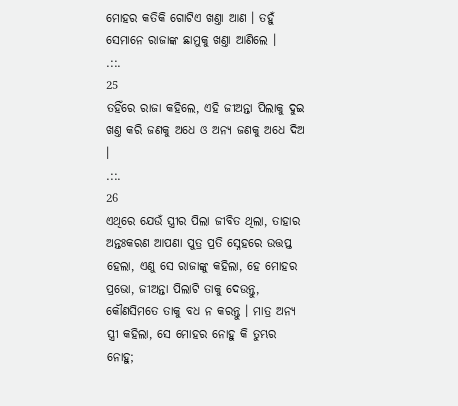ମୋହର କତିକି ଗୋଟିଏ ଖଣ୍ତା ଆଣ । ତହୁଁ ସେମାନେ ରାଜାଙ୍କ ଛାମୁକୁ ଖଣ୍ତା ଆଣିଲେ ।
.::.
25
ତହିଁରେ ରାଜା କହିଲେ, ଏହି ଜୀଅନ୍ତା ପିଲାକୁ ଦୁଇ ଖଣ୍ତ କରି ଜଣକୁ ଅଧେ ଓ ଅନ୍ୟ ଜଣକୁ ଅଧେ ଦିଅ ।
.::.
26
ଏଥିରେ ଯେଉଁ ସ୍ତ୍ରୀର ପିଲା ଜୀବିତ ଥିଲା, ତାହାର ଅନ୍ତଃକରଣ ଆପଣା ପୁତ୍ର ପ୍ରତି ସ୍ନେହରେ ଉତ୍ତପ୍ତ ହେଲା, ଏଣୁ ସେ ରାଜାଙ୍କୁ କହିଲା, ହେ ମୋହର ପ୍ରଭୋ, ଜୀଅନ୍ତା ପିଲାଟି ତାକୁ ଦେଉନ୍ତୁ, କୌଣସିମତେ ତାକୁ ବଧ ନ କରନ୍ତୁ । ମାତ୍ର ଅନ୍ୟ ସ୍ତ୍ରୀ କହିଲା, ସେ ମୋହର ନୋହୁ କି ତୁମ୍ଭର ନୋହୁ;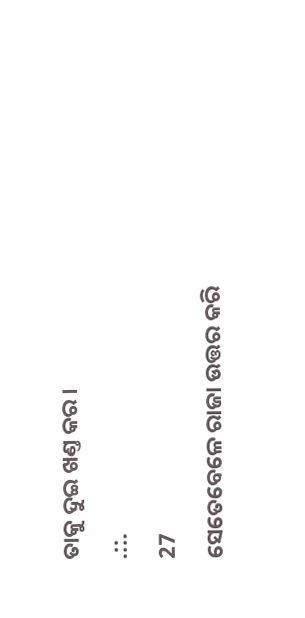ତାକୁ ଦୁଇ ଖଣ୍ତ କର ।
.::.
27
ସେତେବେଳେ ରାଜା ଉତ୍ତର କରି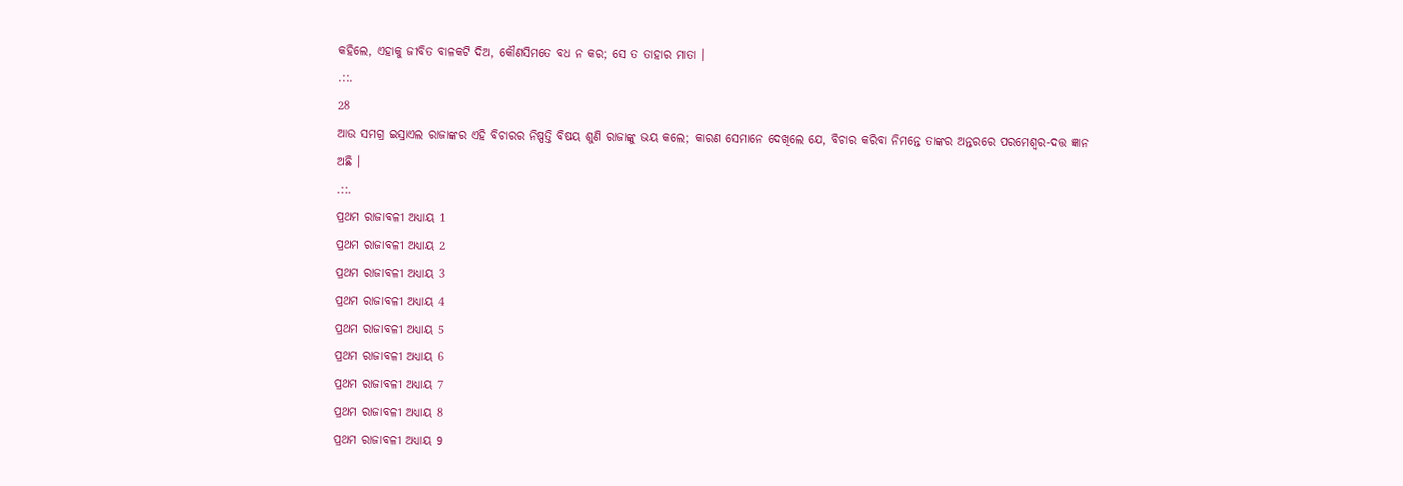କହିଲେ, ଏହାକୁ ଜୀବିତ ବାଳକଟି ଦିଅ, କୌଣସିମତେ ବଧ ନ କର; ସେ ତ ତାହାର ମାତା ।
.::.
28
ଆଉ ସମଗ୍ର ଇସ୍ରାଏଲ ରାଜାଙ୍କର ଏହି ବିଚାରର ନିଷ୍ପତ୍ତି ବିଷୟ ଶୁଣି ରାଜାଙ୍କୁ ଭୟ କଲେ; କାରଣ ସେମାନେ ଦେଖିଲେ ଯେ, ବିଚାର କରିବା ନିମନ୍ତେ ତାଙ୍କର ଅନ୍ତରରେ ପରମେଶ୍ଵର-ଦତ୍ତ ଜ୍ଞାନ ଅଛି ।
.::.
ପ୍ରଥମ ରାଜାବଳୀ ଅଧ୍ୟାୟ 1
ପ୍ରଥମ ରାଜାବଳୀ ଅଧ୍ୟାୟ 2
ପ୍ରଥମ ରାଜାବଳୀ ଅଧ୍ୟାୟ 3
ପ୍ରଥମ ରାଜାବଳୀ ଅଧ୍ୟାୟ 4
ପ୍ରଥମ ରାଜାବଳୀ ଅଧ୍ୟାୟ 5
ପ୍ରଥମ ରାଜାବଳୀ ଅଧ୍ୟାୟ 6
ପ୍ରଥମ ରାଜାବଳୀ ଅଧ୍ୟାୟ 7
ପ୍ରଥମ ରାଜାବଳୀ ଅଧ୍ୟାୟ 8
ପ୍ରଥମ ରାଜାବଳୀ ଅଧ୍ୟାୟ 9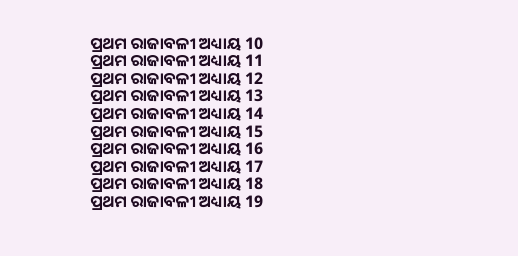ପ୍ରଥମ ରାଜାବଳୀ ଅଧ୍ୟାୟ 10
ପ୍ରଥମ ରାଜାବଳୀ ଅଧ୍ୟାୟ 11
ପ୍ରଥମ ରାଜାବଳୀ ଅଧ୍ୟାୟ 12
ପ୍ରଥମ ରାଜାବଳୀ ଅଧ୍ୟାୟ 13
ପ୍ରଥମ ରାଜାବଳୀ ଅଧ୍ୟାୟ 14
ପ୍ରଥମ ରାଜାବଳୀ ଅଧ୍ୟାୟ 15
ପ୍ରଥମ ରାଜାବଳୀ ଅଧ୍ୟାୟ 16
ପ୍ରଥମ ରାଜାବଳୀ ଅଧ୍ୟାୟ 17
ପ୍ରଥମ ରାଜାବଳୀ ଅଧ୍ୟାୟ 18
ପ୍ରଥମ ରାଜାବଳୀ ଅଧ୍ୟାୟ 19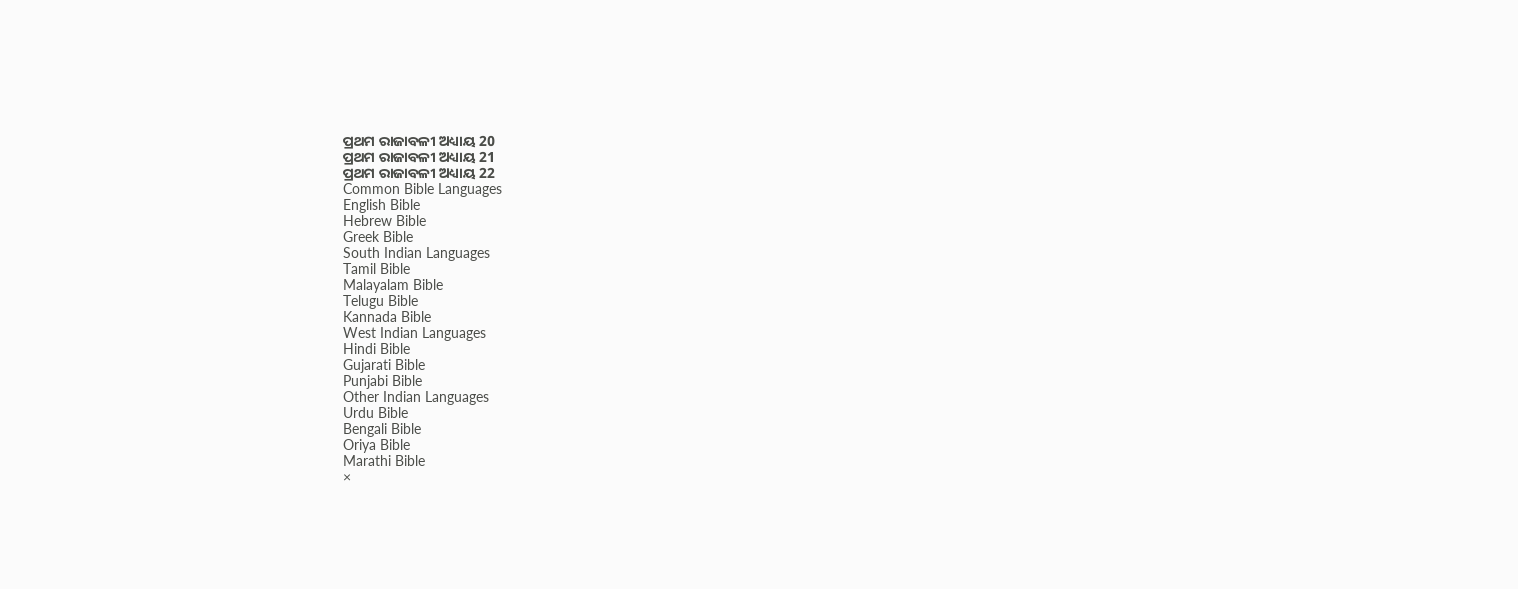ପ୍ରଥମ ରାଜାବଳୀ ଅଧ୍ୟାୟ 20
ପ୍ରଥମ ରାଜାବଳୀ ଅଧ୍ୟାୟ 21
ପ୍ରଥମ ରାଜାବଳୀ ଅଧ୍ୟାୟ 22
Common Bible Languages
English Bible
Hebrew Bible
Greek Bible
South Indian Languages
Tamil Bible
Malayalam Bible
Telugu Bible
Kannada Bible
West Indian Languages
Hindi Bible
Gujarati Bible
Punjabi Bible
Other Indian Languages
Urdu Bible
Bengali Bible
Oriya Bible
Marathi Bible
×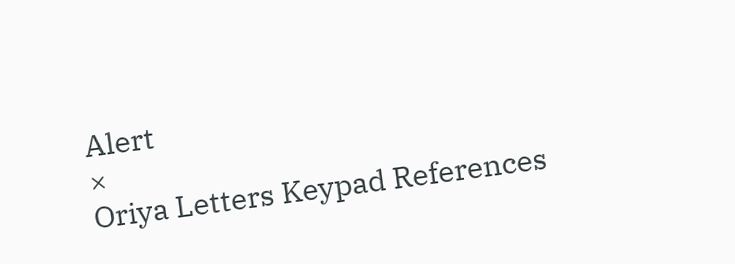Alert
×
Oriya Letters Keypad References